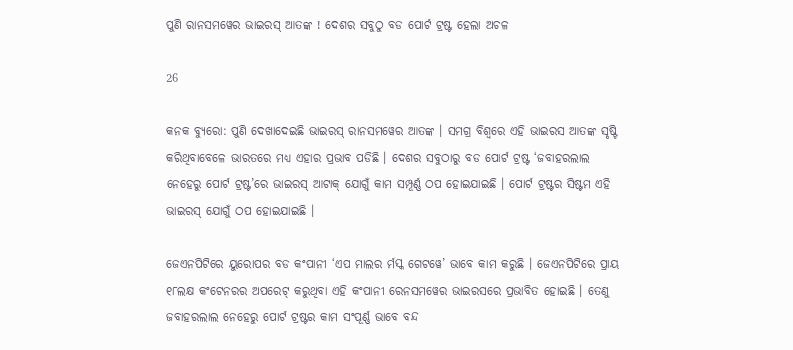ପୁଣି ରାନସମୱେର ଭାଇରସ୍ ଆତଙ୍କ ! ଦେଶର ସବୁଠୁ ବଡ ପୋର୍ଟ ଟ୍ରଷ୍ଟ ହେଲା ଅଚଳ

26

କନକ ବ୍ୟୁରୋ: ପୁଣି ଦେଖାଦେଇଛି ଭାଇରସ୍ ରାନସମୱେର ଆତଙ୍କ । ସମଗ୍ର ବିଶ୍ୱରେ ଏହି ଭାଇରସ ଆତଙ୍କ ସୃଷ୍ଟି କରିଥିବାବେଳେ ଭାରତରେ ମଧ୍ୟ ଏହାର ପ୍ରଭାବ ପଡିଛି । ଦେଶର ସବୁଠାରୁ ବଡ ପୋର୍ଟ ଟ୍ରଷ୍ଟ ‘ଜବାହରଲାଲ ନେହେରୁ ପୋର୍ଟ ଟ୍ରଷ୍ଟ’ରେ ଭାଇରସ୍ ଆଟାକ୍ ଯୋଗୁଁ କାମ ସମ୍ପୂର୍ଣ୍ଣ ଠପ ହୋଇଯାଇଛି । ପୋର୍ଟ ଟ୍ରଷ୍ଟର ସିଷ୍ଟମ ଏହି ଭାଇରସ୍ ଯୋଗୁଁ ଠପ ହୋଇଯାଇଛି ।

ଜେଏନପିଟିରେ ୟୁରୋପର ବଡ କଂପାନୀ ‘ଏପ ମାଲର ର୍ମସ୍କ ଗେଟୱେ’ ଭାବେ କାମ କରୁଛି । ଜେଏନପିଟିରେ ପ୍ରାୟ ୧୮ଲକ୍ଷ କଂଟେନରର ଅପରେଟ୍ କରୁଥିବା ଏହି କଂପାନୀ ରେନସମୱେର ଭାଇରସରେ ପ୍ରଭାବିତ ହୋଇଛି । ତେଣୁ ଜବାହରଲାଲ ନେହେରୁ ପୋର୍ଟ ଟ୍ରଷ୍ଟର କାମ ସଂପୂର୍ଣ୍ଣ ଭାବେ ବନ୍ଦ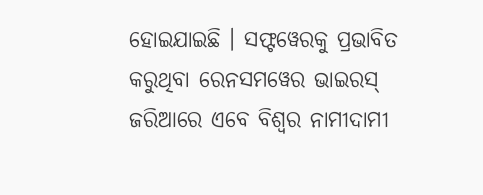ହୋଇଯାଇଛି । ସଫ୍ଟୱେରକୁ ପ୍ରଭାବିତ କରୁଥିବା ରେନସମୱେର ଭାଇରସ୍ ଜରିଆରେ ଏବେ ବିଶ୍ୱର ନାମୀଦାମୀ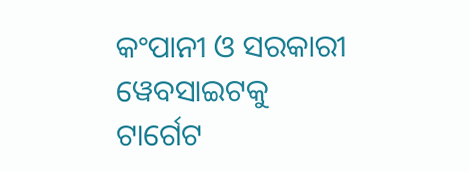କଂପାନୀ ଓ ସରକାରୀ ୱେବସାଇଟକୁ ଟାର୍ଗେଟ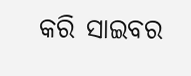କରି ସାଇବର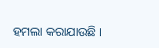ହମଲା କରାଯାଉଛି ।